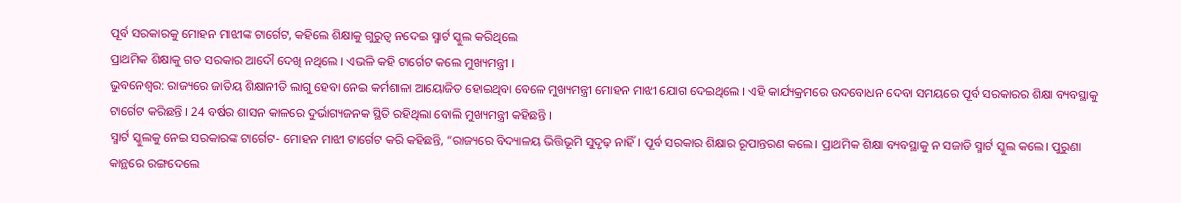ପୂର୍ବ ସରକାରକୁ ମୋହନ ମାଝୀଙ୍କ ଟାର୍ଗେଟ, କହିଲେ ଶିକ୍ଷାକୁ ଗୁରୁତ୍ୱ ନଦେଇ ସ୍ମାର୍ଟ ସ୍କୁଲ କରିଥିଲେ
ପ୍ରାଥମିକ ଶିକ୍ଷାକୁ ଗତ ସରକାର ଆଦୌ ଦେଖି ନଥିଲେ । ଏଭଳି କହି ଟାର୍ଗେଟ କଲେ ମୁଖ୍ୟମନ୍ତ୍ରୀ ।
ଭୁବନେଶ୍ବର: ରାଜ୍ୟରେ ଜାତିୟ ଶିକ୍ଷାନୀତି ଲାଗୁ ହେବା ନେଇ କର୍ମଶାଳା ଆୟୋଜିତ ହୋଇଥିବା ବେଳେ ମୁଖ୍ୟମନ୍ତ୍ରୀ ମୋହନ ମାଝୀ ଯୋଗ ଦେଇଥିଲେ । ଏହି କାର୍ଯ୍ୟକ୍ରମରେ ଉଦବୋଧନ ଦେବା ସମୟରେ ପୂର୍ବ ସରକାରର ଶିକ୍ଷା ବ୍ୟବସ୍ଥାକୁ ଟାର୍ଗେଟ କରିଛନ୍ତି । 24 ବର୍ଷର ଶାସନ କାଳରେ ଦୁର୍ଭାଗ୍ୟଜନକ ସ୍ଥିତି ରହିଥିଲା ବୋଲି ମୁଖ୍ୟମନ୍ତ୍ରୀ କହିଛନ୍ତି ।
ସ୍ମାର୍ଟ ସ୍କୁଲକୁ ନେଇ ସରକାରଙ୍କ ଟାର୍ଗେଟ- ମୋହନ ମାଝୀ ଟାର୍ଗେଟ କରି କହିଛନ୍ତି, “ରାଜ୍ୟରେ ବିଦ୍ୟାଳୟ ଭିତ୍ତିଭୂମି ସୁଦୃଢ଼ ନାହିଁ । ପୂର୍ବ ସରକାର ଶିକ୍ଷାର ରୂପାନ୍ତରଣ କଲେ। ପ୍ରାଥମିକ ଶିକ୍ଷା ବ୍ୟବସ୍ଥାକୁ ନ ସଜାଡି ସ୍ମାର୍ଟ ସ୍କୁଲ କଲେ। ପୁରୁଣା କାନ୍ଥରେ ରଙ୍ଗଦେଲେ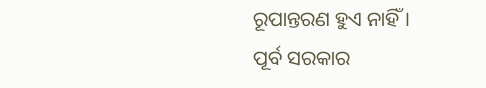ରୂପାନ୍ତରଣ ହୁଏ ନାହିଁ ।
ପୂର୍ବ ସରକାର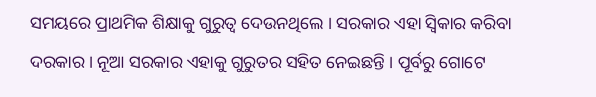ସମୟରେ ପ୍ରାଥମିକ ଶିକ୍ଷାକୁ ଗୁରୁତ୍ୱ ଦେଉନଥିଲେ । ସରକାର ଏହା ସ୍ବିକାର କରିବା ଦରକାର । ନୂଆ ସରକାର ଏହାକୁ ଗୁରୁତର ସହିତ ନେଇଛନ୍ତି । ପୂର୍ବରୁ ଗୋଟେ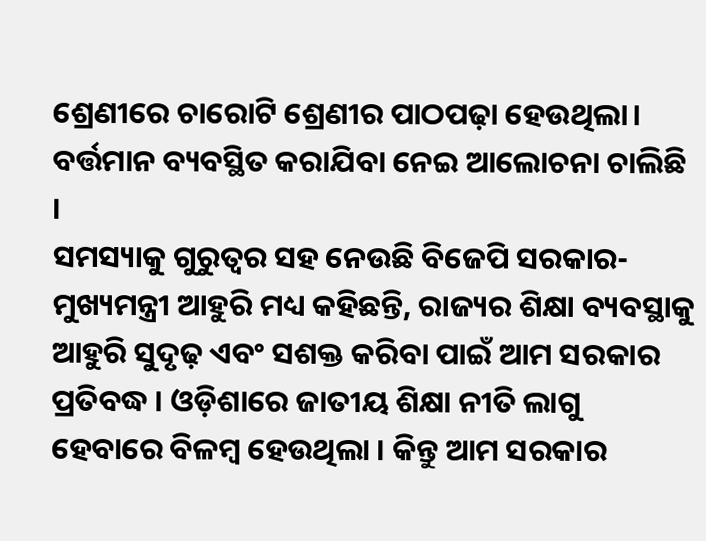ଶ୍ରେଣୀରେ ଚାରୋଟି ଶ୍ରେଣୀର ପାଠପଢ଼ା ହେଉଥିଲା। ବର୍ତ୍ତମାନ ବ୍ୟବସ୍ଥିତ କରାଯିବା ନେଇ ଆଲୋଚନା ଚାଲିଛି ।
ସମସ୍ୟାକୁ ଗୁରୁତ୍ବର ସହ ନେଉଛି ବିଜେପି ସରକାର- ମୁଖ୍ୟମନ୍ତ୍ରୀ ଆହୁରି ମଧ୍ୟ କହିଛନ୍ତି, ରାଜ୍ୟର ଶିକ୍ଷା ବ୍ୟବସ୍ଥାକୁ ଆହୁରି ସୁଦୃଢ଼ ଏବଂ ସଶକ୍ତ କରିବା ପାଇଁ ଆମ ସରକାର ପ୍ରତିବଦ୍ଧ । ଓଡ଼ିଶାରେ ଜାତୀୟ ଶିକ୍ଷା ନୀତି ଲାଗୁ ହେବାରେ ବିଳମ୍ବ ହେଉଥିଲା । କିନ୍ତୁ ଆମ ସରକାର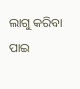ଲାଗୁ କରିବା ପାଇ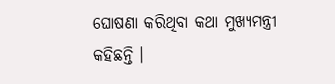ଘୋଷଣା କରିଥିବା କଥା ମୁଖ୍ୟମନ୍ତ୍ରୀ କହିଛନ୍ତି ।